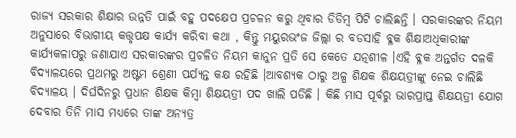ରାଜ୍ୟ ସରକାର ଶିକ୍ଷାର ଉନ୍ନତି ପାଇଁ ବହୁ ପଦକ୍ଷେପ ପ୍ରଚଳନ କରୁ ଥିବାର ଡିଡିମ୍ବ ପିଟି ଚାଲିଛନ୍ତି । ସରକାରଙ୍କର ନିୟମ ଅନୁସାରେ ବିଭାଗୀୟ କତ୍ତୃପକ୍ଷ କାର୍ଯ୍ୟ କରିବା କଥା , କିନ୍ତୁ ମୟୁରଭଂଜ ଜିଲ୍ଲା ର ବଡସାହି ବ୍ଳକ ଶିକ୍ଷାଅଧିକାରୀଙ୍କ କାର୍ଯ୍ୟକଳାପରୁ ଜଣାଯାଏ ସରକାରଙ୍କର ପ୍ରଚଳିତ ନିୟମ କାନୁନ ପ୍ରତି ସେ କେତେ ଯତ୍ନଶୀଳ ।ଏହି ବ୍ଳକ ଅନ୍ତର୍ଗତ ଦଳକି ବିଦ୍ୟାଳୟରେ ପ୍ରଥମରୁ ଅଷ୍ଟମ ଶ୍ରେଣୀ ପର୍ଯ୍ୟନ୍ତ କକ୍ଷ ରହିଛି ।ଆବଶ୍ୟକ ଠାରୁ ଅଳ୍ପ ଶିକ୍ଷକ ଶିକ୍ଷୟତ୍ରୀଙ୍କୁ ନେଇ ଚାଲିଛି ବିଦ୍ୟାଳୟ । ଦିର୍ଘଦିନରୁ ପ୍ରଧାନ ଶିକ୍ଷକ କିମ୍ବା ଶିକ୍ଷୟତ୍ରୀ ପଦ ଖାଲି ପଡିଛି । କିଛି ମାସ ପୂର୍ବରୁ ଭାରପ୍ରାପ୍ତ ଶିକ୍ଷୟତ୍ରୀ ଯୋଗ ଦେବାର ତିନି ମାସ ମଧ୍ୟରେ ତାଙ୍କ ଅନ୍ୟତ୍ର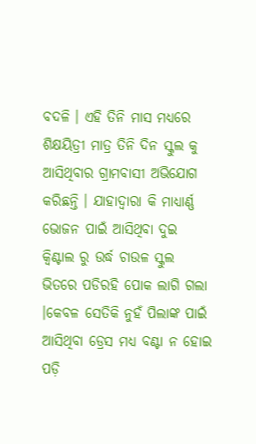ବଦଳି । ଏହି ତିନି ମାସ ମଧ୍ୟରେ ଶିକ୍ଷୟିତ୍ରୀ ମାତ୍ର ତିନି ଦିନ ସ୍କୁଲ କୁ ଆସିଥିବାର ଗ୍ରାମବାସୀ ଅଭିଯୋଗ କରିଛନ୍ତି । ଯାହାଦ୍ଵାରା କି ମାଧ୍ୟାର୍ଣ୍ଣ ଭୋଜନ ପାଇଁ ଆସିଥିବା ଦୁଇ କ୍ଵିଣ୍ଟାଲ ରୁ ଉର୍ଦ୍ଧ ଚାଉଳ ସ୍କୁଲ ଭିତରେ ପଡିରହି ପୋକ ଲାଗି ଗଲା ।କେବଳ ସେତିକି ନୁହଁ ପିଲାଙ୍କ ପାଇଁ ଆସିଥିବା ଡ୍ରେସ ମଧ୍ୟ ବଣ୍ଟା ନ ହୋଇ ପଡ଼ି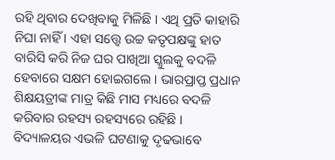ରହି ଥିବାର ଦେଖିବାକୁ ମିଳିଛି । ଏଥି ପ୍ରତି କାହାରି ନିଘା ନାହିଁ । ଏହା ସତ୍ତ୍ୱେ ଉଚ୍ଚ କତୃପକ୍ଷଙ୍କୁ ହାତ ବାରିସି କରି ନିଜ ଘର ପାଖିଆ ସ୍କୁଲକୁ ବଦଳି ହେବାରେ ସକ୍ଷମ ହୋଇଗଲେ । ଭାରପ୍ରାପ୍ତ ପ୍ରଧାନ ଶିକ୍ଷୟତ୍ରୀଙ୍କ ମାତ୍ର କିଛି ମାସ ମଧ୍ୟରେ ବଦଳି କରିବାର ରହସ୍ୟ ରହସ୍ୟରେ ରହିଛି । ବିଦ୍ୟାଳୟର ଏଭଳି ଘଟଣାକୁ ଦୃଢଭାବେ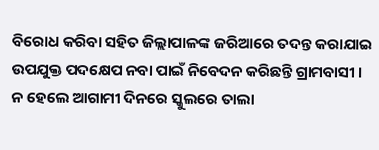ବିରୋଧ କରିବା ସହିତ ଜିଲ୍ଲାପାଳଙ୍କ ଜରିଆରେ ତଦନ୍ତ କରାଯାଇ ଉପଯୁକ୍ତ ପଦକ୍ଷେପ ନବା ପାଇଁ ନିବେଦନ କରିଛନ୍ତି ଗ୍ରାମବାସୀ । ନ ହେଲେ ଆଗାମୀ ଦିନରେ ସ୍କୁଲରେ ତାଲା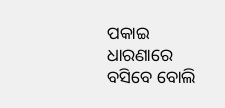ପକାଇ ଧାରଣାରେ ବସିବେ ବୋଲି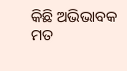କିଛି ଅଭିଭାବକ ମତ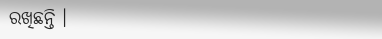ରଖିଛନ୍ତି ।